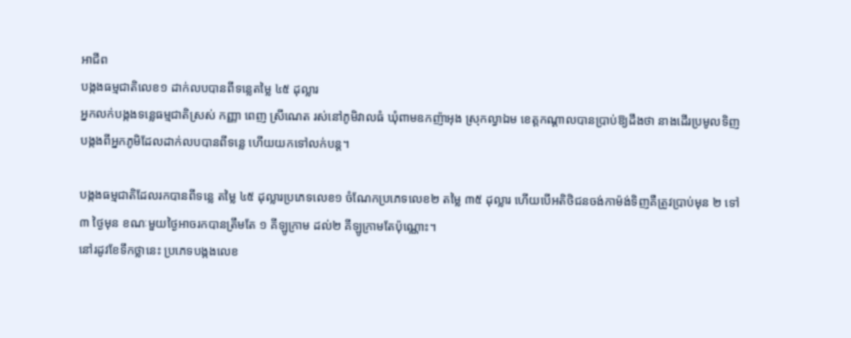អាជីព
បង្កងធម្មជាតិលេខ១ ដាក់លបបានពីទន្លេតម្លៃ ៤៥ ដុល្លារ
អ្នកលក់បង្កងទន្លេធម្មជាតិស្រស់ កញ្ញា ពេញ ស្រីណេត រស់នៅភូមិវាលធំ ឃុំពាមឧកញ៉ាអុង ស្រុកល្វាឯម ខេត្តកណ្ដាលបានប្រាប់ឱ្យដឹងថា នាងដើរប្រមូលទិញបង្កងពីអ្នកភូមិដែលដាក់លបបានពីទន្លេ ហើយយកទៅលក់បន្ត។

បង្កងធម្មជាតិដែលរកបានពីទន្លេ តម្លៃ ៤៥ ដុល្លារប្រភេទលេខ១ ចំណែកប្រភេទលេខ២ តម្លៃ ៣៥ ដុល្លារ ហើយបើអតិថិជនចង់កាម៉ង់ទិញគឺត្រូវប្រាប់មុន ២ ទៅ ៣ ថ្ងៃមុន ខណៈមួយថ្ងៃអាចរកបានត្រឹមតែ ១ គីឡូក្រាម ដល់២ គីឡូក្រាមតែប៉ុណ្ណោះ។
នៅរដូវខែទឹកថ្លានេះ ប្រភេទបង្កងលេខ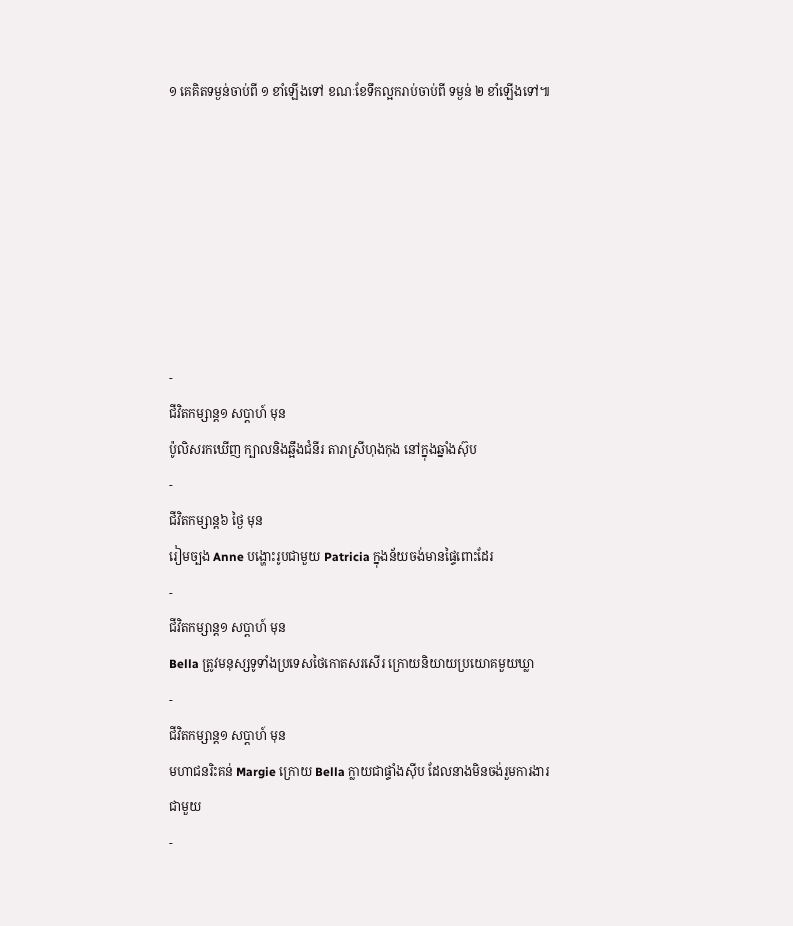១ គេគិតទម្ងន់ចាប់ពី ១ ខាំឡើងទៅ ខណៈខែទឹកល្អករាប់ចាប់ពី ទម្ងន់ ២ ខាំឡើងទៅ៕







-
ជីវិតកម្សាន្ដ១ សប្តាហ៍ មុន
ប៉ូលិសរកឃើញ ក្បាលនិងឆ្អឹងជំនីរ តារាស្រីហុងកុង នៅក្នុងឆ្នាំងស៊ុប
-
ជីវិតកម្សាន្ដ៦ ថ្ងៃ មុន
រៀមច្បង Anne បង្ហោះរូបជាមួយ Patricia ក្នុងន័យចង់មានផ្ទៃពោះដែរ
-
ជីវិតកម្សាន្ដ១ សប្តាហ៍ មុន
Bella ត្រូវមនុស្សទូទាំងប្រទេសថៃកោតសរសើរ ក្រោយនិយាយប្រយោគមួយឃ្លា
-
ជីវិតកម្សាន្ដ១ សប្តាហ៍ មុន
មហាជនរិះគន់ Margie ក្រោយ Bella ក្លាយជាផ្ទាំងស៊ីប ដែលនាងមិនចង់រួមការងារជាមួយ
-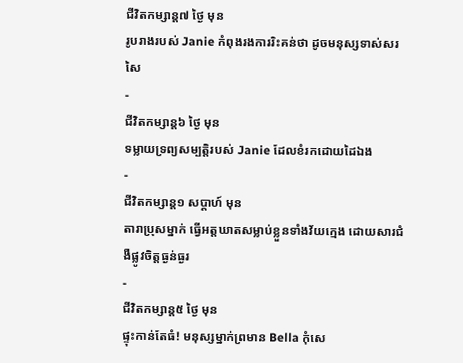ជីវិតកម្សាន្ដ៧ ថ្ងៃ មុន
រូបរាងរបស់ Janie កំពុងរងការរិះគន់ថា ដូចមនុស្សទាស់សរសៃ
-
ជីវិតកម្សាន្ដ៦ ថ្ងៃ មុន
ទម្លាយទ្រព្យសម្បត្តិរបស់ Janie ដែលខំរកដោយដៃឯង
-
ជីវិតកម្សាន្ដ១ សប្តាហ៍ មុន
តារាប្រុសម្នាក់ ធ្វើអត្តឃាតសម្លាប់ខ្លួនទាំងវ័យក្មេង ដោយសារជំងឺផ្លូវចិត្តធ្ងន់ធ្ងរ
-
ជីវិតកម្សាន្ដ៥ ថ្ងៃ មុន
ផ្ទុះកាន់តែធំ! មនុស្សម្នាក់ព្រមាន Bella កុំសេ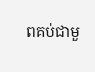ពគប់ជាមួ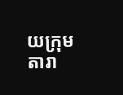យក្រុមតារា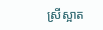ស្រីស្អាត